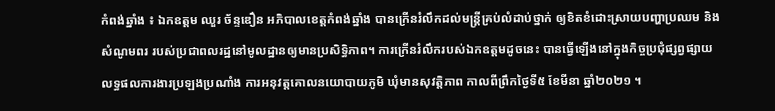កំពង់ឆ្នាំង ៖ ឯកឧត្តម ឈួរ ច័ន្ទឌឿន អភិបាលខេត្តកំពង់ឆ្នាំង បានក្រើនរំលឹកដល់មន្ត្រីគ្រប់លំដាប់ថ្នាក់ ឲ្យខិតខំដោះស្រាយបញ្ហាប្រឈម និងសំណូមពរ របស់ប្រជាពលរដ្ឋនៅមូលដ្ឋានឲ្យមានប្រសិទ្ធិភាព។ ការក្រើនរំលឹករបស់ឯកឧត្តមដូចនេះ បានធ្វើឡើងនៅក្នុងកិច្ចប្រជុំផ្សព្វផ្សាយលទ្ធផលការងារប្រឡងប្រណាំង ការអនុវត្តគោលនយោបាយភូមិ ឃុំមានសុវត្តិភាព កាលពីព្រឹកថ្ងៃទី៥ ខែមីនា ឆ្នាំ២០២១ ។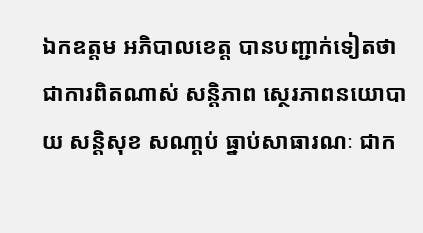ឯកឧត្តម អភិបាលខេត្ត បានបញ្ជាក់ទៀតថា ជាការពិតណាស់ សន្តិភាព ស្ថេរភាពនយោបាយ សន្តិសុខ សណា្តប់ ធ្នាប់សាធារណៈ ជាក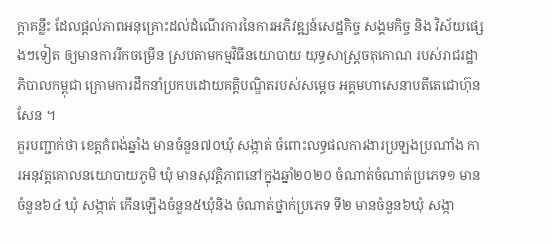ក្តាគន្លឹះ ដែលផ្តល់ភាពអនុគ្រោះដល់ដំណើរការនៃការអភិវឌ្ឍន៍សេដ្ឋកិច្ច សង្គមកិច្ច និង វិស័យផ្សេងៗទៀត ឲ្យមានការរីកចម្រើន ស្របតាមកម្មវិធីនយោបាយ យុទ្ធសាស្ត្រចតុកោណ របស់រាជរដ្ឋាភិបាលកម្ពុជា ក្រោមការដឹកនាំប្រកបដោយគត្តិបណ្ឌិតរបស់សម្តេច អគ្គមហាសេនាបតីតេជោហ៊ុន សែន ។
គួរបញ្ជាក់ថា ខេត្តកំពង់ឆ្នាំង មានចំនួន៧០ឃុំ សង្កាត់ ចំពោះលទ្ធផលការងារប្រឡងប្រណាំង ការអនុវត្តគោលនយោបាយភូមិ ឃុំ មានសុវត្តិភាពនៅក្នុងឆ្នាំ២០២០ ចំណាត់ចំណាត់ប្រភេទ១ មានចំនួន៦៤ ឃុំ សង្កាត់ កើនឡើងចំនួន៥ឃុំនិង ចំណាត់ថ្នាក់ប្រភេទ ទី២ មានចំនួន៦ឃុំ សង្កា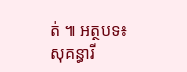ត់ ៕ អត្ថបទ៖ សុគន្ធារី